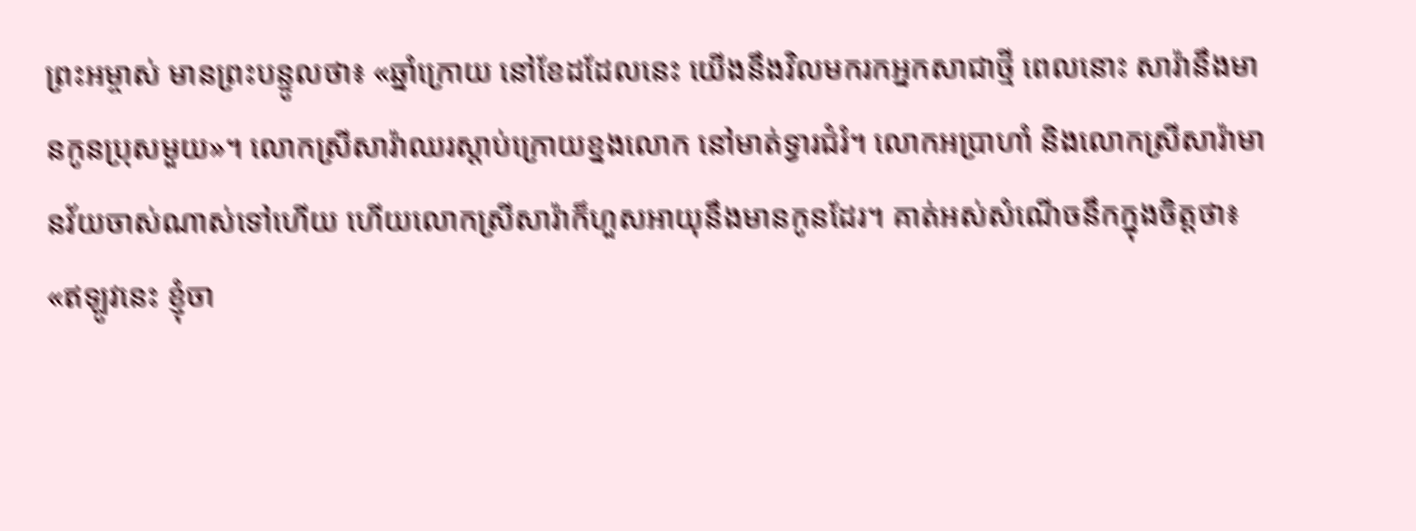ព្រះអម្ចាស់ មានព្រះបន្ទូលថា៖ «ឆ្នាំក្រោយ នៅខែដដែលនេះ យើងនឹងវិលមករកអ្នកសាជាថ្មី ពេលនោះ សារ៉ានឹងមានកូនប្រុសមួយ»។ លោកស្រីសារ៉ាឈរស្ដាប់ក្រោយខ្នងលោក នៅមាត់ទ្វារជំរំ។ លោកអប្រាហាំ និងលោកស្រីសារ៉ាមានវ័យចាស់ណាស់ទៅហើយ ហើយលោកស្រីសារ៉ាក៏ហួសអាយុនឹងមានកូនដែរ។ គាត់អស់សំណើចនឹកក្នុងចិត្តថា៖ «ឥឡូវនេះ ខ្ញុំចា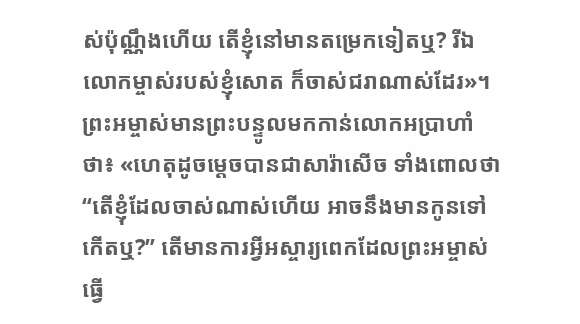ស់ប៉ុណ្ណឹងហើយ តើខ្ញុំនៅមានតម្រេកទៀតឬ? រីឯលោកម្ចាស់របស់ខ្ញុំសោត ក៏ចាស់ជរាណាស់ដែរ»។ ព្រះអម្ចាស់មានព្រះបន្ទូលមកកាន់លោកអប្រាហាំថា៖ «ហេតុដូចម្ដេចបានជាសារ៉ាសើច ទាំងពោលថា “តើខ្ញុំដែលចាស់ណាស់ហើយ អាចនឹងមានកូនទៅកើតឬ?” តើមានការអ្វីអស្ចារ្យពេកដែលព្រះអម្ចាស់ធ្វើ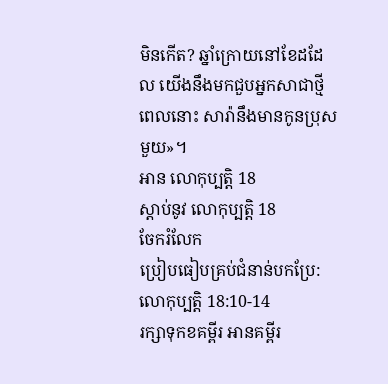មិនកើត? ឆ្នាំក្រោយនៅខែដដែល យើងនឹងមកជួបអ្នកសាជាថ្មី ពេលនោះ សារ៉ានឹងមានកូនប្រុសមួយ»។
អាន លោកុប្បត្តិ 18
ស្ដាប់នូវ លោកុប្បត្តិ 18
ចែករំលែក
ប្រៀបធៀបគ្រប់ជំនាន់បកប្រែ: លោកុប្បត្តិ 18:10-14
រក្សាទុកខគម្ពីរ អានគម្ពីរ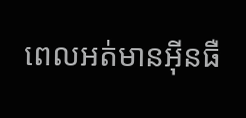ពេលអត់មានអ៊ីនធឺ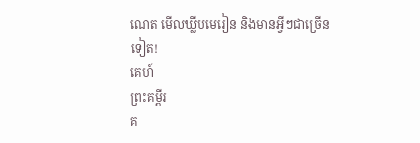ណេត មើលឃ្លីបមេរៀន និងមានអ្វីៗជាច្រើនទៀត!
គេហ៍
ព្រះគម្ពីរ
គ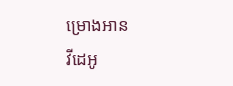ម្រោងអាន
វីដេអូ